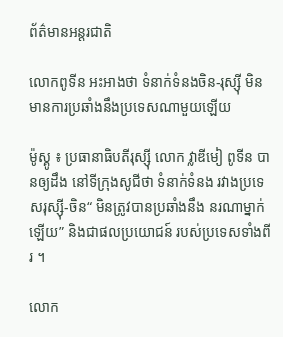ព័ត៌មានអន្តរជាតិ

លោកពូទីន អះអាងថា ទំនាក់ទំនងចិន-រុស្ស៊ី មិនមានការប្រឆាំងនឹងប្រទេសណាមួយឡើយ

ម៉ូស្គូ ៖ ប្រធានាធិបតីរុស្ស៊ី លោក វ្លាឌីមៀ ពូទីន បានឲ្យដឹង នៅទីក្រុងសូជីថា ទំនាក់ទំនង រវាងប្រទេសរុស្ស៊ី-ចិន“ មិនត្រូវបានប្រឆាំងនឹង នរណាម្នាក់ឡើយ” និងជាផលប្រយោជន៍ របស់ប្រទេសទាំងពីរ ។

លោក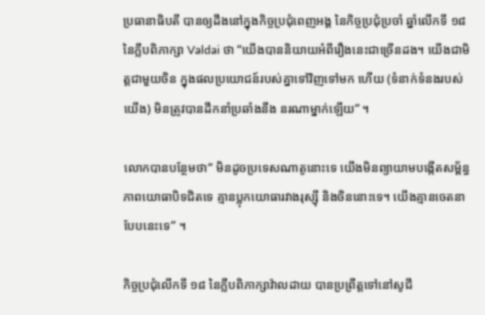ប្រធានាធិបតី បានឲ្យដឹងនៅក្នុងកិច្ចប្រជុំពេញអង្គ នៃកិច្ចប្រជុំប្រចាំ ឆ្នាំលើកទី ១៨ នៃក្លឹបពិភាក្សា Valdai ថា “យើងបាននិយាយអំពីរឿងនេះជាច្រើនដង។ យើងជាមិត្តជាមួយចិន ក្នុងផលប្រយោជន៍របស់គ្នាទៅវិញទៅមក ហើយ (ទំនាក់ទំនងរបស់យើង) មិនត្រូវបានដឹកនាំប្រឆាំងនឹង នរណាម្នាក់ឡើយ” ។

លោកបានបន្ថែមថា“ មិនដូចប្រទេសណាតូនោះទេ យើងមិនព្យាយាមបង្កើតសម្ព័ន្ធភាពយោធាបិទជិតទេ គ្មានប្លុកយោធារវាងរុស្ស៊ី និងចិននោះទេ។ យើងគ្មានចេតនាបែបនេះទេ” ។

កិច្ចប្រជុំលើកទី ១៨ នៃក្លឹបពិភាក្សាវ៉ាលដាយ បានប្រព្រឹត្តទៅនៅសូជី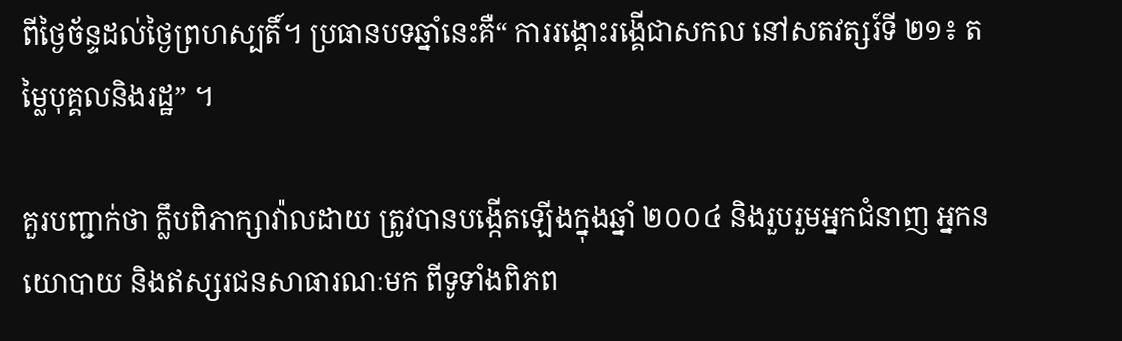ពីថ្ងៃច័ន្ទដល់ថ្ងៃព្រហស្បតិ៍។ ប្រធានបទឆ្នាំនេះគឺ“ ការរង្គោះរង្គើជាសកល នៅសតវត្សរ៍ទី ២១៖ តម្លៃបុគ្គលនិងរដ្ឋ” ។

គួរបញ្ជាក់ថា ក្លឹបពិភាក្សាវ៉ាលដាយ ត្រូវបានបង្កើតឡើងក្នុងឆ្នាំ ២០០៤ និងរួបរួមអ្នកជំនាញ អ្នកនយោបាយ និងឥស្សរជនសាធារណៈមក ពីទូទាំងពិភព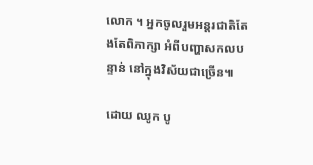លោក ។ អ្នកចូលរួមអន្តរជាតិតែងតែពិភាក្សា អំពីបញ្ហាសកលបន្ទាន់ នៅក្នុងវិស័យជាច្រើន៕

ដោយ ឈូក បូ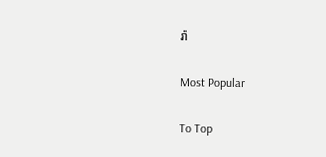រ៉ា

Most Popular

To Top